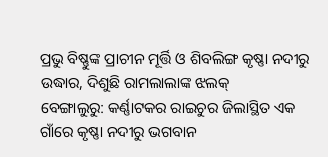ପ୍ରଭୁ ବିଷ୍ଣୁଙ୍କ ପ୍ରାଚୀନ ମୂର୍ତ୍ତି ଓ ଶିବଲିଙ୍ଗ କୃଷ୍ଣା ନଦୀରୁ ଉଦ୍ଧାର, ଦିଶୁଛି ରାମଲାଲାଙ୍କ ଝଲକ୍
ବେଙ୍ଗାଲୁରୁ: କର୍ଣ୍ଣାଟକର ରାଇଚୁର ଜିଲାସ୍ଥିତ ଏକ ଗାଁରେ କୃଷ୍ଣା ନଦୀରୁ ଭଗବାନ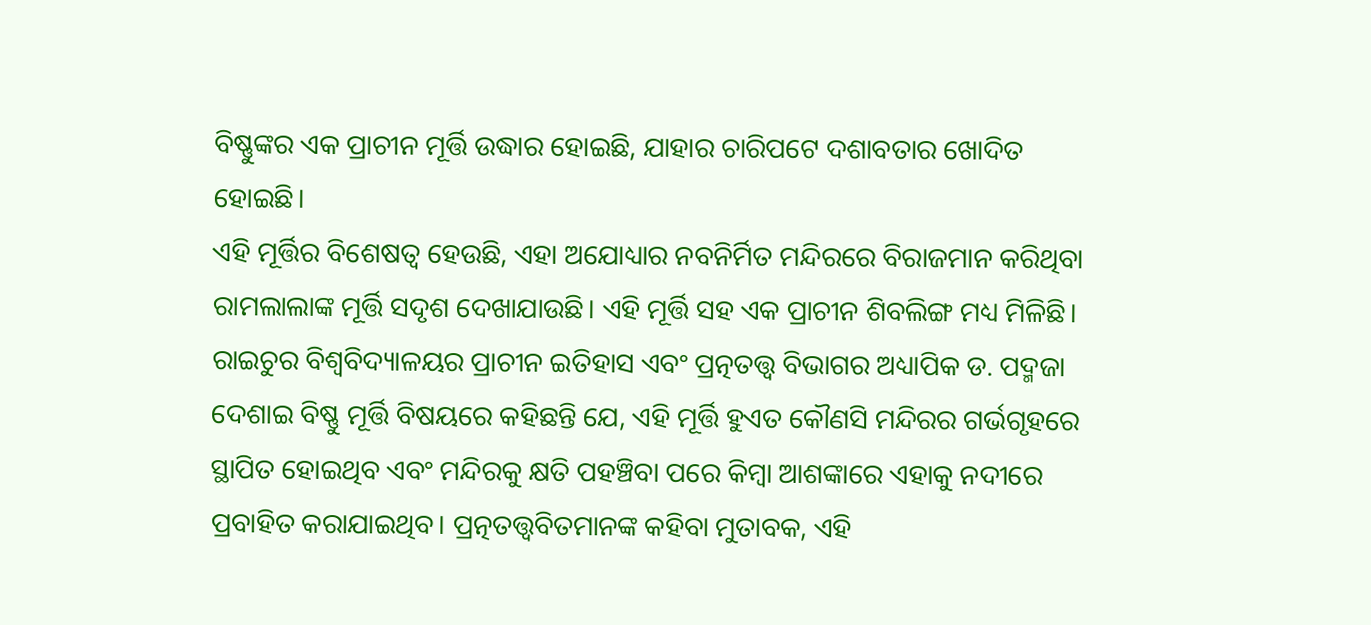ବିଷ୍ଣୁଙ୍କର ଏକ ପ୍ରାଚୀନ ମୂର୍ତ୍ତି ଉଦ୍ଧାର ହୋଇଛି, ଯାହାର ଚାରିପଟେ ଦଶାବତାର ଖୋଦିତ ହୋଇଛି।
ଏହି ମୂର୍ତ୍ତିର ବିଶେଷତ୍ବ ହେଉଛି, ଏହା ଅଯୋଧ୍ୟାର ନବନିର୍ମିତ ମନ୍ଦିରରେ ବିରାଜମାନ କରିଥିବା ରାମଲାଲାଙ୍କ ମୂର୍ତ୍ତି ସଦୃଶ ଦେଖାଯାଉଛି। ଏହି ମୂର୍ତ୍ତି ସହ ଏକ ପ୍ରାଚୀନ ଶିବଲିଙ୍ଗ ମଧ୍ୟ ମିଳିଛି।
ରାଇଚୁର ବିଶ୍ୱବିଦ୍ୟାଳୟର ପ୍ରାଚୀନ ଇତିହାସ ଏବଂ ପ୍ରତ୍ନତତ୍ତ୍ୱ ବିଭାଗର ଅଧ୍ୟାପିକ ଡ. ପଦ୍ମଜା ଦେଶାଇ ବିଷ୍ଣୁ ମୂର୍ତ୍ତି ବିଷୟରେ କହିଛନ୍ତି ଯେ, ଏହି ମୂର୍ତ୍ତି ହୁଏତ କୌଣସି ମନ୍ଦିରର ଗର୍ଭଗୃହରେ ସ୍ଥାପିତ ହୋଇଥିବ ଏବଂ ମନ୍ଦିରକୁ କ୍ଷତି ପହଞ୍ଚିବା ପରେ କିମ୍ବା ଆଶଙ୍କାରେ ଏହାକୁ ନଦୀରେ ପ୍ରବାହିତ କରାଯାଇଥିବ। ପ୍ରତ୍ନତତ୍ତ୍ୱବିତମାନଙ୍କ କହିବା ମୁତାବକ, ଏହି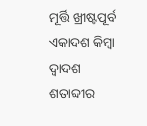ମୂର୍ତ୍ତି ଖ୍ରୀଷ୍ଟପୂର୍ବ ଏକାଦଶ କିମ୍ବା ଦ୍ୱାଦଶ ଶତାବ୍ଦୀର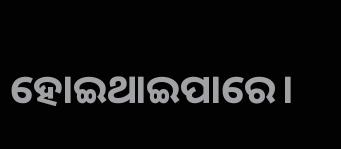ହୋଇଥାଇପାରେ।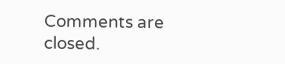Comments are closed.